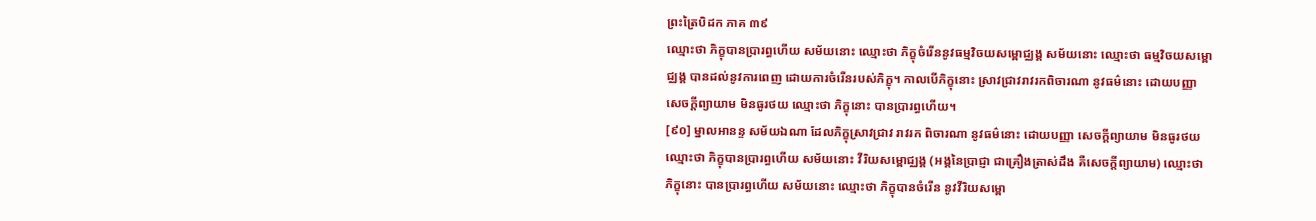ព្រះត្រៃបិដក ភាគ ៣៩
ឈ្មោះថា ភិក្ខុបានប្រារព្ធហើយ សម័យនោះ ឈ្មោះថា ភិក្ខុចំរើននូវធម្មវិចយសម្ពោជ្ឈង្គ សម័យនោះ ឈ្មោះថា ធម្មវិចយសម្ពោជ្ឈង្គ បានដល់នូវការពេញ ដោយការចំរើនរបស់ភិក្ខុ។ កាលបើភិក្ខុនោះ ស្រាវជ្រាវរាវរកពិចារណា នូវធម៌នោះ ដោយបញ្ញា សេចក្ដីព្យាយាម មិនធូរថយ ឈ្មោះថា ភិក្ខុនោះ បានប្រារព្ធហើយ។
[៩០] ម្នាលអានន្ទ សម័យឯណា ដែលភិក្ខុស្រាវជ្រាវ រាវរក ពិចារណា នូវធម៌នោះ ដោយបញ្ញា សេចក្ដីព្យាយាម មិនធូរថយ ឈ្មោះថា ភិក្ខុបានប្រារព្ធហើយ សម័យនោះ វីរិយសម្ពោជ្ឈង្គ (អង្គនៃប្រាជ្ញា ជាគ្រឿងត្រាស់ដឹង គឺសេចក្ដីព្យាយាម) ឈ្មោះថា ភិក្ខុនោះ បានប្រារព្ធហើយ សម័យនោះ ឈ្មោះថា ភិក្ខុបានចំរើន នូវវីរិយសម្ពោ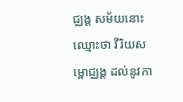ជ្ឈង្គ សម័យនោះ ឈ្មោះថា វីរិយសម្ពោជ្ឈង្គ ដល់នូវកា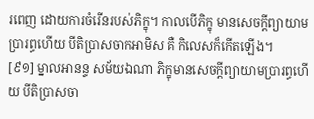រពេញ ដោយការចំរើនរបស់ភិក្ខុ។ កាលបើភិក្ខុ មានសេចក្ដីព្យាយាមប្រារព្ធហើយ បីតិប្រាសចាកអាមិស គឺ កិលេសក៏កើតឡើង។
[៩១] ម្នាលអានន្ទ សម័យឯណា ភិក្ខុមានសេចក្ដីព្យាយាមប្រារព្ធហើយ បីតិប្រាសចា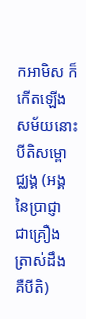កអាមិស ក៏កើតឡើង សម័យនោះ បីតិសម្ពោជ្ឈង្គ (អង្គនៃប្រាជ្ញា ជាគ្រឿងត្រាស់ដឹង គឺបីតិ)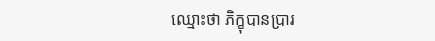ឈ្មោះថា ភិក្ខុបានប្រារ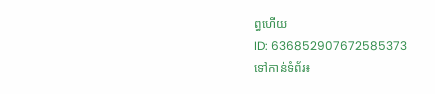ព្ធហើយ
ID: 636852907672585373
ទៅកាន់ទំព័រ៖